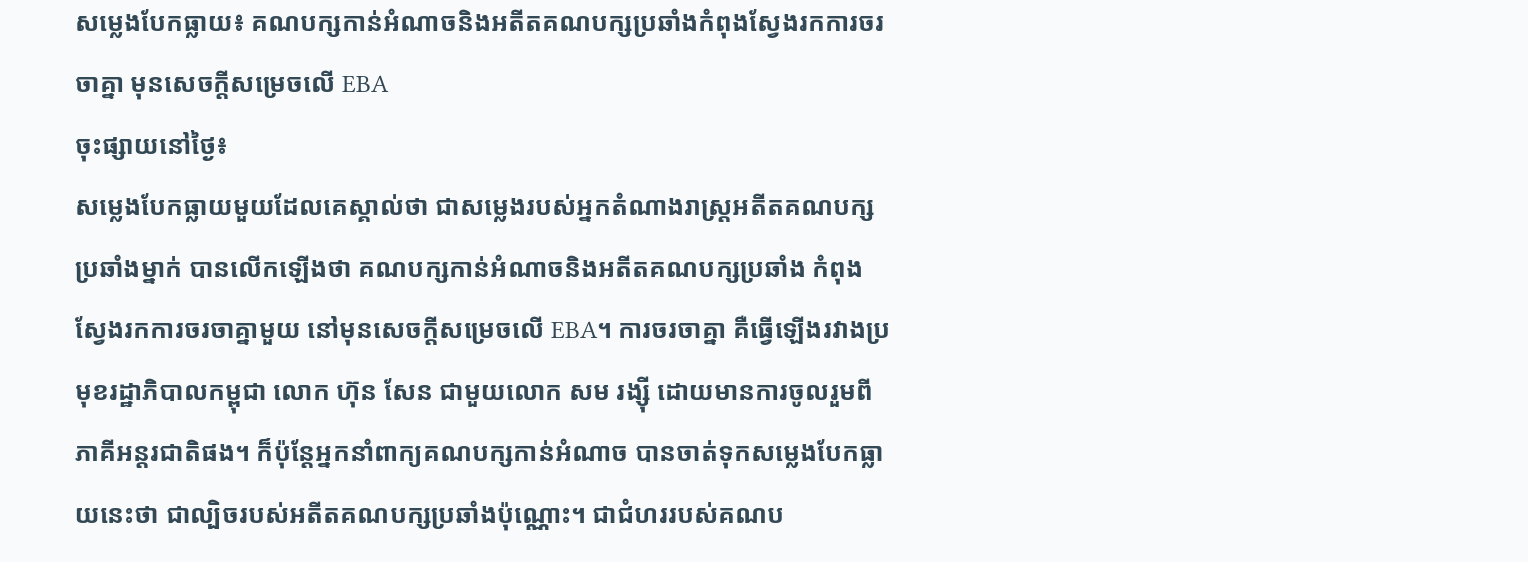សម្លេងបែកធ្លាយ៖ គណបក្សកាន់អំណាចនិងអតីតគណបក្សប្រឆាំងកំពុងស្វែងរកការចរចាគ្នា មុនសេចក្តីសម្រេចលើ EBA
ចុះផ្សាយនៅថ្ងៃ៖
សម្លេងបែកធ្លាយមួយដែលគេស្គាល់ថា ជាសម្លេងរបស់អ្នកតំណាងរាស្ត្រអតីតគណបក្សប្រឆាំងម្នាក់ បានលើកឡើងថា គណបក្សកាន់អំណាចនិងអតីតគណបក្សប្រឆាំង កំពុងស្វែងរកការចរចាគ្នាមួយ នៅមុនសេចក្តីសម្រេចលើ EBA។ ការចរចាគ្នា គឺធ្វើឡើងរវាងប្រមុខរដ្ឋាភិបាលកម្ពុជា លោក ហ៊ុន សែន ជាមួយលោក សម រង្ស៊ី ដោយមានការចូលរួមពីភាគីអន្តរជាតិផង។ ក៏ប៉ុន្តែអ្នកនាំពាក្យគណបក្សកាន់អំណាច បានចាត់ទុកសម្លេងបែកធ្លាយនេះថា ជាល្បិចរបស់អតីតគណបក្សប្រឆាំងប៉ុណ្ណោះ។ ជាជំហររបស់គណប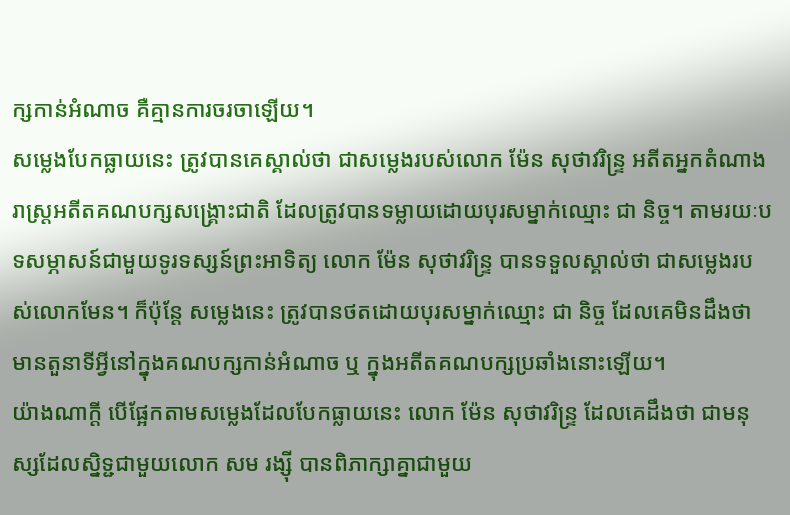ក្សកាន់អំណាច គឺគ្មានការចរចាឡើយ។
សម្លេងបែកធ្លាយនេះ ត្រូវបានគេស្គាល់ថា ជាសម្លេងរបស់លោក ម៉ែន សុថាវរិន្ទ្រ អតីតអ្នកតំណាងរាស្ត្រអតីតគណបក្សសង្គ្រោះជាតិ ដែលត្រូវបានទម្លាយដោយបុរសម្នាក់ឈ្មោះ ជា និច្ច។ តាមរយៈបទសម្ភាសន៍ជាមួយទូរទស្សន៍ព្រះអាទិត្យ លោក ម៉ែន សុថាវរិន្ទ្រ បានទទួលស្គាល់ថា ជាសម្លេងរបស់លោកមែន។ ក៏ប៉ុន្តែ សម្លេងនេះ ត្រូវបានថតដោយបុរសម្នាក់ឈ្មោះ ជា និច្ច ដែលគេមិនដឹងថា មានតួនាទីអ្វីនៅក្នុងគណបក្សកាន់អំណាច ឬ ក្នុងអតីតគណបក្សប្រឆាំងនោះឡើយ។
យ៉ាងណាក្តី បើផ្អែកតាមសម្លេងដែលបែកធ្លាយនេះ លោក ម៉ែន សុថាវរិន្ទ្រ ដែលគេដឹងថា ជាមនុស្សដែលស្និទ្ជជាមួយលោក សម រង្ស៊ី បានពិភាក្សាគ្នាជាមួយ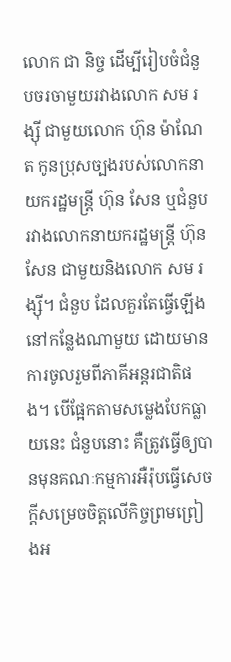លោក ជា និច្ច ដើម្បីរៀបចំជំនួបចរចាមួយរវាងលោក សម រង្ស៊ី ជាមួយលោក ហ៊ុន ម៉ាណែត កូនប្រុសច្បងរបស់លោកនាយករដ្ឋមន្ត្រី ហ៊ុន សែន ឬជំនួបរវាងលោកនាយករដ្ឋមន្ត្រី ហ៊ុន សែន ជាមួយនិងលោក សម រង្ស៊ី។ ជំនួប ដែលគួរតែធ្វើឡើងនៅកន្លែងណាមួយ ដោយមានការចូលរួមពីភាគីអន្តរជាតិផង។ បើផ្អែកតាមសម្លេងបែកធ្លាយនេះ ជំនួបនោះ គឺត្រូវធ្វើឲ្យបានមុនគណៈកម្មការអឺរ៉ុបធ្វើសេចក្តីសម្រេចចិត្តលើកិច្ចព្រមព្រៀងអ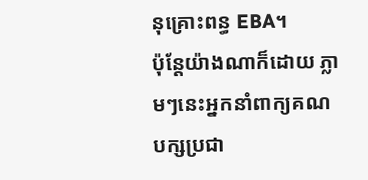នុគ្រោះពន្ធ EBA។
ប៉ុន្តែយ៉ាងណាក៏ដោយ ភ្លាមៗនេះអ្នកនាំពាក្យគណបក្សប្រជា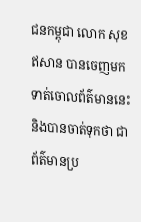ជនកម្ពុជា លោក សុខ ឥសាន បានចេញមកទាត់ចោលព័ត៌មាននេះ និងបានចាត់ទុកថា ជាព័ត៌មានប្រ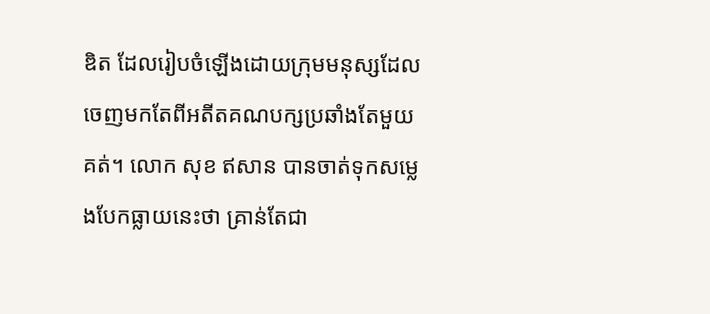ឌិត ដែលរៀបចំឡើងដោយក្រុមមនុស្សដែលចេញមកតែពីអតីតគណបក្សប្រឆាំងតែមួយគត់។ លោក សុខ ឥសាន បានចាត់ទុកសម្លេងបែកធ្លាយនេះថា គ្រាន់តែជា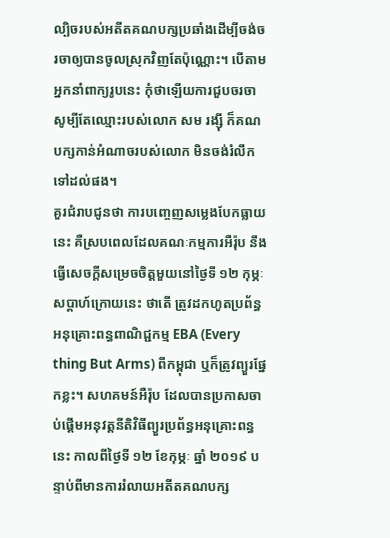ល្បិចរបស់អតីតគណបក្សប្រឆាំងដើម្បីចង់ចរចាឲ្យបានចូលស្រុកវិញតែប៉ុណ្ណោះ។ បើតាមអ្នកនាំពាក្យរូបនេះ កុំថាឡើយការជួបចរចា សូម្បីតែឈ្មោះរបស់លោក សម រង្ស៊ី ក៏គណបក្សកាន់អំណាចរបស់លោក មិនចង់រំលឹកទៅដល់ផង។
គួរជំរាបជូនថា ការបញ្ចេញសម្លេងបែកធ្លាយនេះ គឺស្របពេលដែលគណៈកម្មការអឺរ៉ុប នឹងធ្វើសេចក្តីសម្រេចចិត្តមួយនៅថ្ងៃទី ១២ កុម្ភៈ សប្តាហ៍ក្រោយនេះ ថាតើ ត្រូវដកហូតប្រព័ន្ធអនុគ្រោះពន្ធពាណិជ្ជកម្ម EBA (Every thing But Arms) ពីកម្ពុជា ឬក៏ត្រូវព្យួរផ្នែកខ្លះ។ សហគមន៍អឺរ៉ុប ដែលបានប្រកាសចាប់ផ្តើមអនុវត្តនីតិវិធីព្យួរប្រព័ន្ធអនុគ្រោះពន្ធនេះ កាលពីថ្ងៃទី ១២ ខែកុម្ភៈ ឆ្នាំ ២០១៩ បន្ទាប់ពីមានការរំលាយអតីតគណបក្ស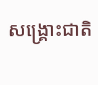សង្គ្រោះជាតិ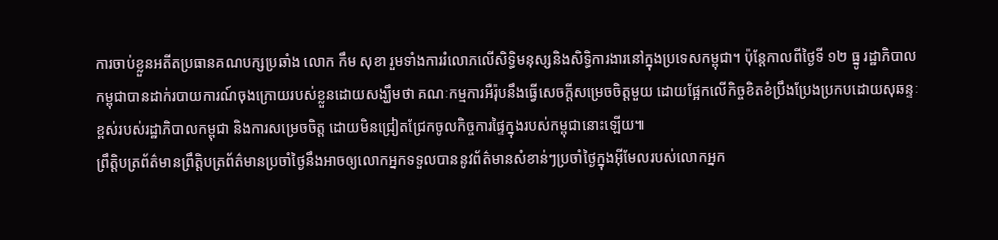ការចាប់ខ្លួនអតីតប្រធានគណបក្សប្រឆាំង លោក កឹម សុខា រួមទាំងការរំលោភលើសិទ្ធិមនុស្សនិងសិទ្ធិការងារនៅក្នុងប្រទេសកម្ពុជា។ ប៉ុន្តែកាលពីថ្ងៃទី ១២ ធ្នូ រដ្ឋាភិបាលកម្ពុជាបានដាក់របាយការណ៍ចុងក្រោយរបស់ខ្លួនដោយសង្ឃឹមថា គណៈកម្មការអឺរ៉ុបនឹងធ្វើសេចក្តីសម្រេចចិត្តមួយ ដោយផ្អែកលើកិច្ចខិតខំប្រឹងប្រែងប្រកបដោយសុឆន្ទៈខ្ពស់របស់រដ្ឋាភិបាលកម្ពុជា និងការសម្រេចចិត្ត ដោយមិនជ្រៀតជ្រែកចូលកិច្ចការផ្ទៃក្នុងរបស់កម្ពុជានោះឡើយ៕
ព្រឹត្តិបត្រព័ត៌មានព្រឹត្តិបត្រព័ត៌មានប្រចាំថ្ងៃនឹងអាចឲ្យលោកអ្នកទទួលបាននូវព័ត៌មានសំខាន់ៗប្រចាំថ្ងៃក្នុងអ៊ីមែលរបស់លោកអ្នក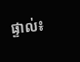ផ្ទាល់៖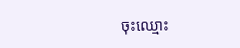ចុះឈ្មោះ